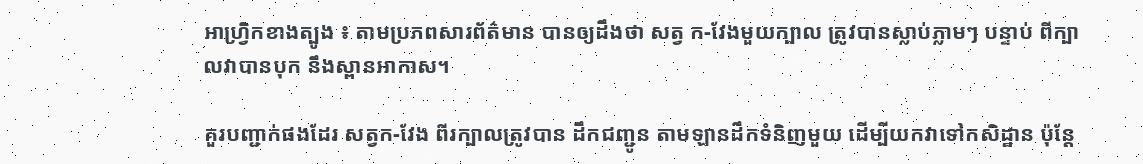អាហ្រ្វិកខាងត្បូង ៖ តាមប្រភពសារព័ត៌មាន បានឲ្យដឹងថា សត្វ ក-វែងមួយក្បាល ត្រូវបានស្លាប់ភ្លាមៗ បន្ទាប់ ពីក្បាលវាបានបុក នឹងស្ពានអាកាស។

គួរបញ្ជាក់ផងដែរ សត្វក-វែង ពីរក្បាលត្រូវបាន ដឹកជញ្ជូន តាមឡានដឹកទំនិញមួយ ដើម្បីយកវាទៅកសិដ្ឋាន ប៉ុន្តែ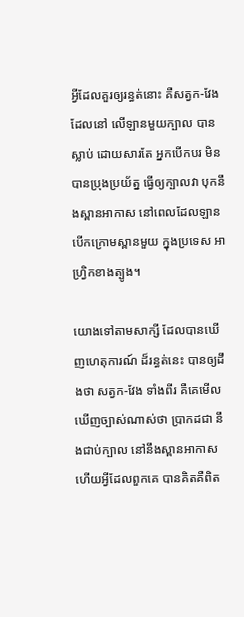អ្វីដែលគួរឲ្យរន្ធត់នោះ គឺសត្វក-វែង ដែលនៅ លើឡានមួយក្បាល បានស្លាប់ ដោយសារតែ អ្នកបើកបរ មិនបានប្រុងប្រយ័ត្ន ធ្វើឲ្យក្បាលវា បុកនឹងស្ពានអាកាស នៅពេលដែលឡាន បើកក្រោមស្ពានមួយ ក្នុងប្រទេស អាហ្រ្វិកខាងត្បូង។

យោងទៅតាមសាក្សី ដែលបានឃើញហេតុការណ៍ ដ៏រន្ធត់នេះ បានឲ្យដឹងថា សត្វក-វែង ទាំងពីរ គឺគេមើលឃើញច្បាស់ណាស់ថា ប្រាកដជា នឹងជាប់ក្បាល នៅនឹងស្ពានអាកាស ហើយអ្វីដែលពួកគេ បានគិតគឺពិត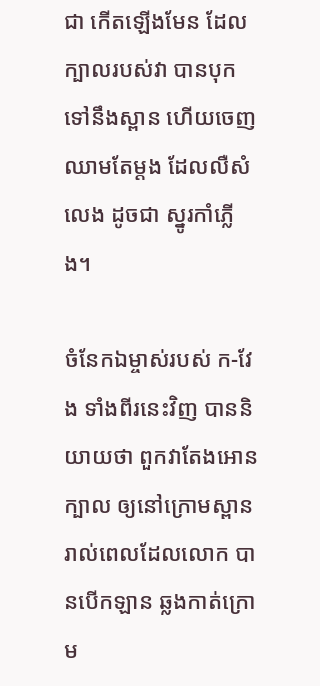ជា កើតឡើងមែន ដែល ក្បាលរបស់វា បានបុកទៅនឹងស្ពាន ហើយចេញឈាមតែម្តង ដែលលឺសំលេង ដូចជា ស្នូរកាំភ្លើង។

ចំនែកឯម្ចាស់របស់ ក-វែង ទាំងពីរនេះវិញ បាននិយាយថា ពួកវាតែងអោនក្បាល ឲ្យនៅក្រោមស្ពាន រាល់ពេលដែលលោក បានបើកឡាន ឆ្លងកាត់ក្រោម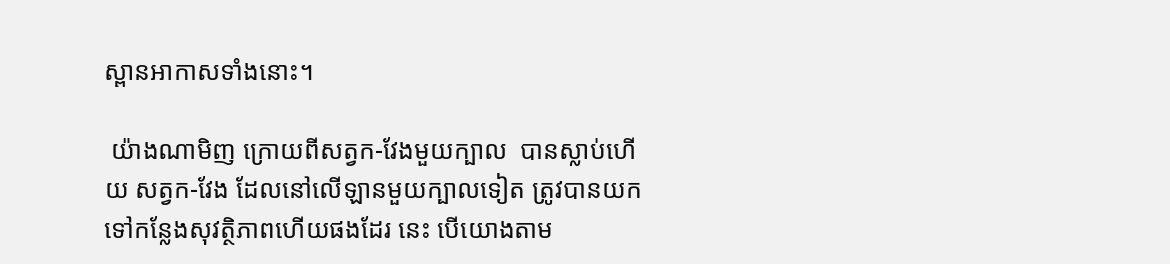ស្ពានអាកាសទាំងនោះ។

 យ៉ាងណាមិញ ក្រោយពីសត្វក-វែងមួយក្បាល  បានស្លាប់ហើយ សត្វក-វែង ដែលនៅលើឡានមួយក្បាលទៀត ត្រូវបានយកទៅកន្លែងសុវត្ថិភាពហើយផងដែរ នេះ បើយោងតាម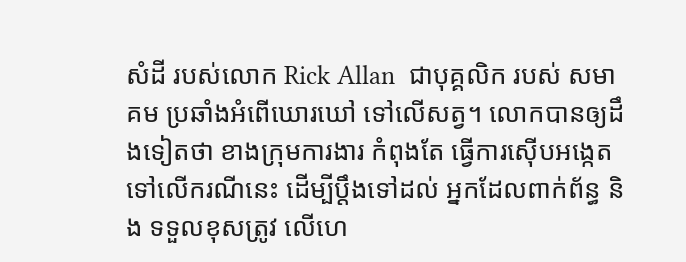សំដី របស់លោក Rick Allan  ជាបុគ្គលិក របស់ សមាគម ប្រឆាំងអំពើឃោរឃៅ ទៅលើសត្វ។ លោកបានឲ្យដឹងទៀតថា ខាងក្រុមការងារ កំពុងតែ ធ្វើការស៊ើបអង្កេត ទៅលើករណីនេះ ដើម្បីប្តឹងទៅដល់ អ្នកដែលពាក់ព័ន្ធ និង ទទួលខុសត្រូវ លើហេ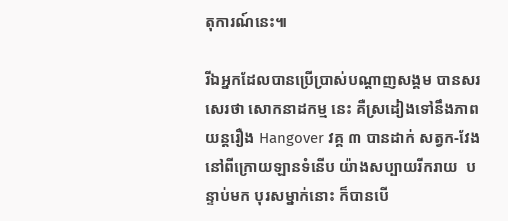តុការណ៍នេះ៕

រីឯអ្នកដែលបានប្រើប្រាស់បណ្តាញសង្គម បានសរសេរថា សោកនាដកម្ម នេះ គឺស្រដៀងទៅនឹងភាពយន្តរឿង Hangover វគ្គ ៣ បានដាក់ សត្វក-វែង នៅពីក្រោយឡានទំនើប យ៉ាងសប្បាយរីករាយ  បន្ទាប់មក បុរសម្នាក់នោះ ក៏បានបើ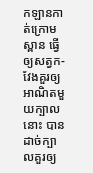កឡានកាត់ក្រោមស្ពាន ធ្វើឲ្យសត្វក-វែងគួរឲ្យអាណិតមួយក្បាលនោះ បានដាច់ក្បាលគួរឲ្យ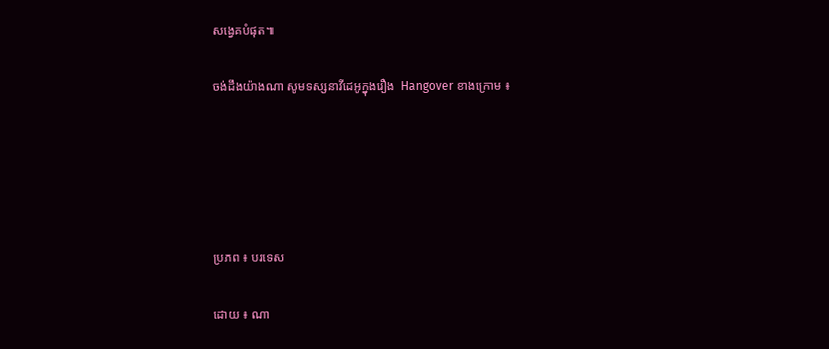សង្វេគបំផុត៕

ចង់ដឹងយ៉ាងណា សូមទស្សនាវីដេអូក្នុងរឿង  Hangover ខាងក្រោម ៖





ប្រភព ៖ បរទេស

ដោយ ៖ ណា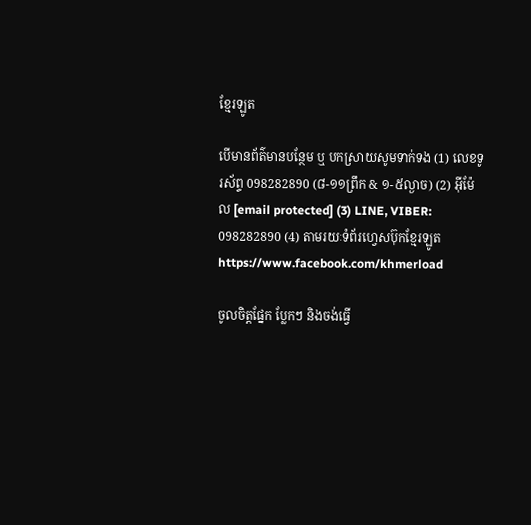ខ្មែរឡូត

បើមានព័ត៌មានបន្ថែម ឬ បកស្រាយសូមទាក់ទង (1) លេខទូរស័ព្ទ 098282890 (៨-១១ព្រឹក & ១-៥ល្ងាច) (2) អ៊ីម៉ែល [email protected] (3) LINE, VIBER: 098282890 (4) តាមរយៈទំព័រហ្វេសប៊ុកខ្មែរឡូត https://www.facebook.com/khmerload

ចូលចិត្តផ្នែក ប្លែកៗ និងចង់ធ្វើ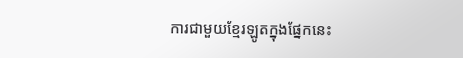ការជាមួយខ្មែរឡូតក្នុងផ្នែកនេះ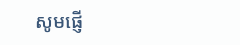សូមផ្ញើ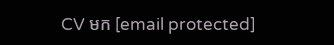CV មក [email protected]